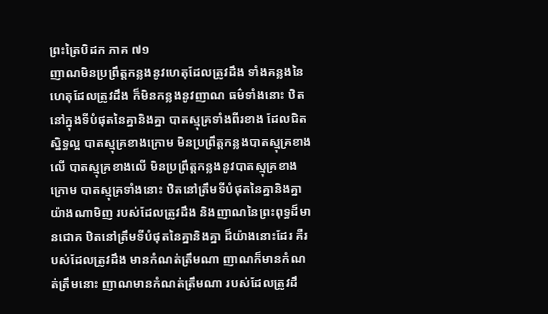ព្រះត្រៃបិដក ភាគ ៧១
ញាណមិនប្រព្រឹត្តកន្លងនូវហេតុដែលត្រូវដឹង ទាំងគន្លងនៃហេតុដែលត្រូវដឹង ក៏មិនកន្លងនូវញាណ ធម៌ទាំងនោះ ឋិតនៅក្នុងទីបំផុតនៃគ្នានិងគ្នា បាតស្មុគ្រទាំងពីរខាង ដែលជិតសិ្នទ្ធល្អ បាតស្មុគ្រខាងក្រោម មិនប្រព្រឹត្តកន្លងបាតស្មុគ្រខាងលើ បាតស្មុគ្រខាងលើ មិនប្រព្រឹត្តកន្លងនូវបាតស្មុគ្រខាងក្រោម បាតស្មុគ្រទាំងនោះ ឋិតនៅត្រឹមទីបំផុតនៃគ្នានិងគ្នា យ៉ាងណាមិញ របស់ដែលត្រូវដឹង និងញាណនៃព្រះពុទ្ធដ៏មានជោគ ឋិតនៅត្រឹមទីបំផុតនៃគ្នានិងគ្នា ដ៏យ៉ាងនោះដែរ គឺរបស់ដែលត្រូវដឹង មានកំណត់ត្រឹមណា ញាណក៏មានកំណត់ត្រឹមនោះ ញាណមានកំណត់ត្រឹមណា របស់ដែលត្រូវដឹ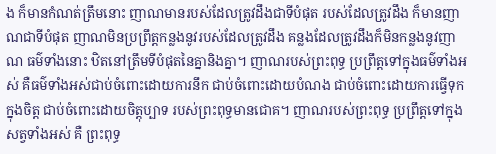ង ក៏មានកំណត់ត្រឹមនោះ ញាណមានរបស់ដែលត្រូវដឹងជាទីបំផុត របស់ដែលត្រូវដឹង ក៏មានញាណជាទីបំផុត ញាណមិនប្រព្រឹត្តកន្លងនូវរបស់ដែលត្រូវដឹង គន្លងដែលត្រូវដឹងក៏មិនកន្លងនូវញាណ ធម៌ទាំងនោះ ឋិតនៅត្រឹមទីបំផុតនៃគ្នានិងគ្នា។ ញាណរបស់ព្រះពុទ្ធ ប្រព្រឹត្តទៅក្នុងធម៌ទាំងអស់ គឺធម៌ទាំងអស់ជាប់ចំពោះដោយការនឹក ជាប់ចំពោះដោយបំណង ជាប់ចំពោះដោយការធ្វើទុកក្នុងចិត្ត ជាប់ចំពោះដោយចិត្តុប្បាទ របស់ព្រះពុទ្ធមានជោគ។ ញាណរបស់ព្រះពុទ្ធ ប្រព្រឹត្តទៅក្នុងសត្វទាំងអស់ គឺ ព្រះពុទ្ធ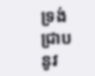ទ្រង់ជ្រាបនូវ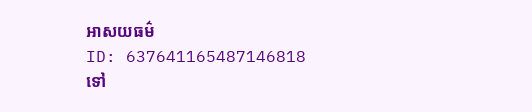អាសយធម៌
ID: 637641165487146818
ទៅ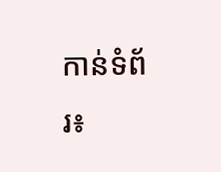កាន់ទំព័រ៖